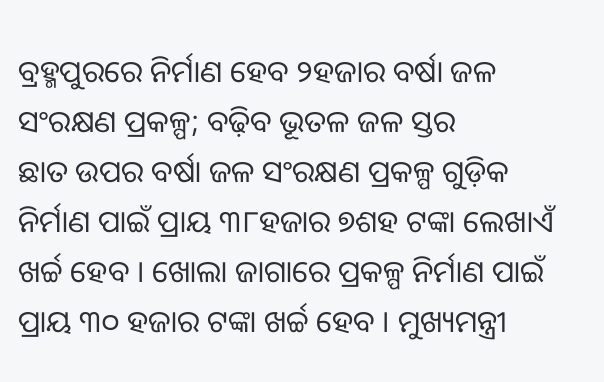ବ୍ରହ୍ମପୁରରେ ନିର୍ମାଣ ହେବ ୨ହଜାର ବର୍ଷା ଜଳ ସଂରକ୍ଷଣ ପ୍ରକଳ୍ପ; ବଢ଼ିବ ଭୂତଳ ଜଳ ସ୍ତର
ଛାତ ଉପର ବର୍ଷା ଜଳ ସଂରକ୍ଷଣ ପ୍ରକଳ୍ପ ଗୁଡ଼ିକ ନିର୍ମାଣ ପାଇଁ ପ୍ରାୟ ୩୮ହଜାର ୭ଶହ ଟଙ୍କା ଲେଖାଏଁ ଖର୍ଚ୍ଚ ହେବ । ଖୋଲା ଜାଗାରେ ପ୍ରକଳ୍ପ ନିର୍ମାଣ ପାଇଁ ପ୍ରାୟ ୩୦ ହଜାର ଟଙ୍କା ଖର୍ଚ୍ଚ ହେବ । ମୁଖ୍ୟମନ୍ତ୍ରୀ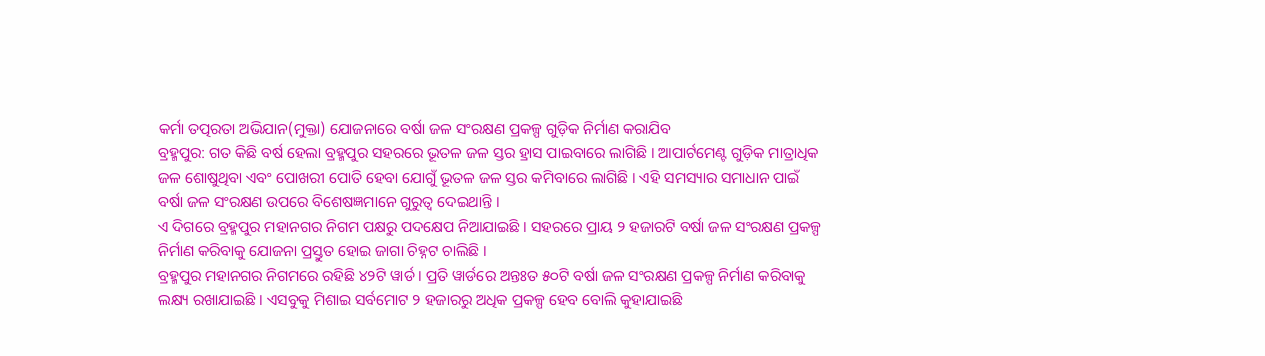କର୍ମା ତତ୍ପରତା ଅଭିଯାନ(ମୁକ୍ତା) ଯୋଜନାରେ ବର୍ଷା ଜଳ ସଂରକ୍ଷଣ ପ୍ରକଳ୍ପ ଗୁଡ଼ିକ ନିର୍ମାଣ କରାଯିବ
ବ୍ରହ୍ମପୁର: ଗତ କିଛି ବର୍ଷ ହେଲା ବ୍ରହ୍ମପୁର ସହରରେ ଭୂତଳ ଜଳ ସ୍ତର ହ୍ରାସ ପାଇବାରେ ଲାଗିଛି । ଆପାର୍ଟମେଣ୍ଟ ଗୁଡ଼ିକ ମାତ୍ରାଧିକ ଜଳ ଶୋଷୁଥିବା ଏବଂ ପୋଖରୀ ପୋତି ହେବା ଯୋଗୁଁ ଭୂତଳ ଜଳ ସ୍ତର କମିବାରେ ଲାଗିଛି । ଏହି ସମସ୍ୟାର ସମାଧାନ ପାଇଁ ବର୍ଷା ଜଳ ସଂରକ୍ଷଣ ଉପରେ ବିଶେଷଜ୍ଞମାନେ ଗୁରୁତ୍ୱ ଦେଇଥାନ୍ତି ।
ଏ ଦିଗରେ ବ୍ରହ୍ମପୁର ମହାନଗର ନିଗମ ପକ୍ଷରୁ ପଦକ୍ଷେପ ନିଆଯାଇଛି । ସହରରେ ପ୍ରାୟ ୨ ହଜାରଟି ବର୍ଷା ଜଳ ସଂରକ୍ଷଣ ପ୍ରକଳ୍ପ ନିର୍ମାଣ କରିବାକୁ ଯୋଜନା ପ୍ରସ୍ତୁତ ହୋଇ ଜାଗା ଚିହ୍ନଟ ଚାଲିଛି ।
ବ୍ରହ୍ମପୁର ମହାନଗର ନିଗମରେ ରହିଛି ୪୨ଟି ୱାର୍ଡ । ପ୍ରତି ୱାର୍ଡରେ ଅନ୍ତଃତ ୫୦ଟି ବର୍ଷା ଜଳ ସଂରକ୍ଷଣ ପ୍ରକଳ୍ପ ନିର୍ମାଣ କରିବାକୁ ଲକ୍ଷ୍ୟ ରଖାଯାଇଛି । ଏସବୁକୁ ମିଶାଇ ସର୍ବମୋଟ ୨ ହଜାରରୁ ଅଧିକ ପ୍ରକଳ୍ପ ହେବ ବୋଲି କୁହାଯାଇଛି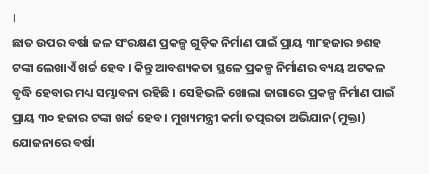।
ଛାତ ଉପର ବର୍ଷା ଜଳ ସଂରକ୍ଷଣ ପ୍ରକଳ୍ପ ଗୁଡ଼ିକ ନିର୍ମାଣ ପାଇଁ ପ୍ରାୟ ୩୮ହଜାର ୭ଶହ ଟଙ୍କା ଲେଖାଏଁ ଖର୍ଚ୍ଚ ହେବ । କିନ୍ତୁ ଆବଶ୍ୟକତା ସ୍ଥଳେ ପ୍ରକଳ୍ପ ନିର୍ମାଣର ବ୍ୟୟ ଅଟକଳ ବୃଦ୍ଧି ହେବାର ମଧ୍ୟ ସମ୍ଭାବନା ରହିଛି । ସେହିଭଳି ଖୋଲା ଜାଗାରେ ପ୍ରକଳ୍ପ ନିର୍ମାଣ ପାଇଁ ପ୍ରାୟ ୩୦ ହଜାର ଟଙ୍କା ଖର୍ଚ୍ଚ ହେବ । ମୁଖ୍ୟମନ୍ତ୍ରୀ କର୍ମା ତତ୍ପରତା ଅଭିଯାନ(ମୁକ୍ତା) ଯୋଜନାରେ ବର୍ଷା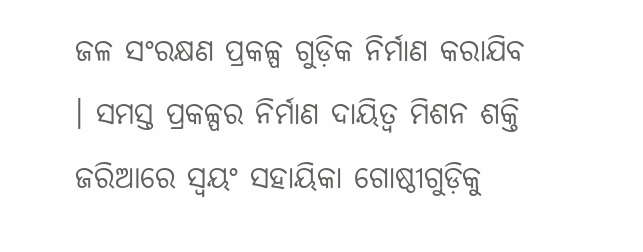ଜଳ ସଂରକ୍ଷଣ ପ୍ରକଳ୍ପ ଗୁଡ଼ିକ ନିର୍ମାଣ କରାଯିବ । ସମସ୍ତ ପ୍ରକଳ୍ପର ନିର୍ମାଣ ଦାୟିତ୍ୱ ମିଶନ ଶକ୍ତି ଜରିଆରେ ସ୍ୱୟଂ ସହାୟିକା ଗୋଷ୍ଠୀଗୁଡ଼ିକୁ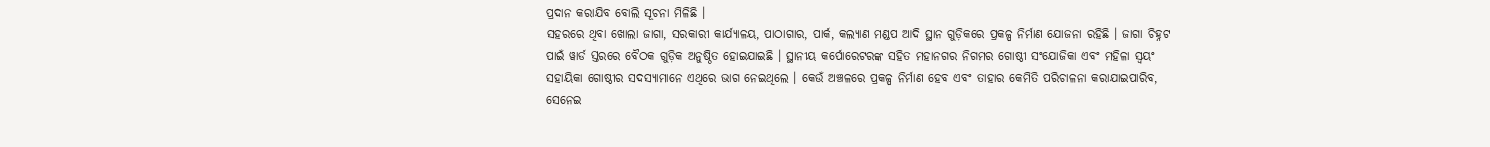ପ୍ରଦାନ କରାଯିବ ବୋଲି ସୂଚନା ମିଳିଛି ।
ସହରରେ ଥିବା ଖୋଲା ଜାଗା, ସରକାରୀ କାର୍ଯ୍ୟାଳୟ, ପାଠାଗାର, ପାର୍କ, କଲ୍ୟାଣ ମଣ୍ଡପ ଆଦି ସ୍ଥାନ ଗୁଡ଼ିକରେ ପ୍ରକଳ୍ପ ନିର୍ମାଣ ଯୋଜନା ରହିଛି । ଜାଗା ଚିହ୍ନଟ ପାଇଁ ୱାର୍ଡ ସ୍ତରରେ ବୈଠକ ଗୁଡ଼ିକ ଅନୁଷ୍ଠିତ ହୋଇଯାଇଛି । ସ୍ଥାନୀୟ କର୍ପୋରେଟରଙ୍କ ସହିତ ମହାନଗର ନିଗମର ଗୋଷ୍ଠୀ ସଂଯୋଜିକା ଏବଂ ମହିଳା ସ୍ୱୟଂ ସହାୟିକା ଗୋଷ୍ଠୀର ସଦସ୍ୟାମାନେ ଏଥିରେ ଭାଗ ନେଇଥିଲେ । କେଉଁ ଅଞ୍ଚଳରେ ପ୍ରକଳ୍ପ ନିର୍ମାଣ ହେବ ଏବଂ ତାହାର କେମିତି ପରିଚାଳନା କରାଯାଇପାରିବ, ସେନେଇ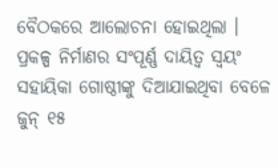ବୈଠକରେ ଆଲୋଚନା ହୋଇଥିଲା ।
ପ୍ରକଳ୍ପ ନିର୍ମାଣର ସଂପୂର୍ଣ୍ଣ ଦାୟିତ୍ୱ ସ୍ୱୟଂ ସହାୟିକା ଗୋଷ୍ଠୀଙ୍କୁ ଦିଆଯାଇଥିବା ବେଳେ ଜୁନ୍ ୧୫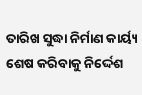ତାରିଖ ସୁଦ୍ଧା ନିର୍ମାଣ କାର୍ୟ୍ୟ ଶେଷ କରିବାକୁ ନିର୍ଦ୍ଦେଶ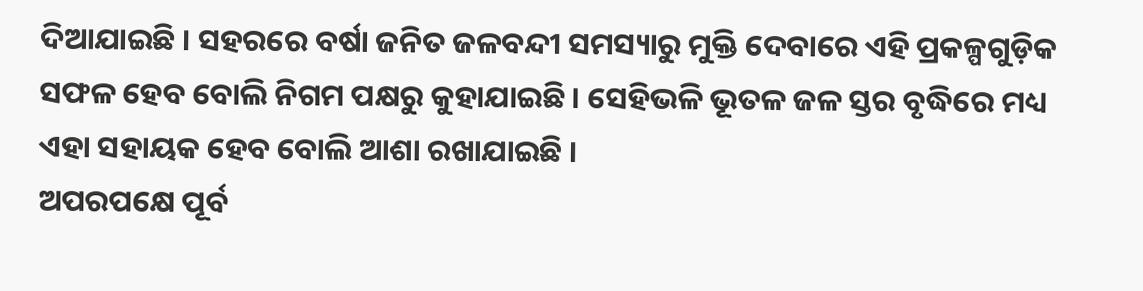ଦିଆଯାଇଛି । ସହରରେ ବର୍ଷା ଜନିତ ଜଳବନ୍ଦୀ ସମସ୍ୟାରୁ ମୁକ୍ତି ଦେବାରେ ଏହି ପ୍ରକଳ୍ପଗୁଡ଼ିକ ସଫଳ ହେବ ବୋଲି ନିଗମ ପକ୍ଷରୁ କୁହାଯାଇଛି । ସେହିଭଳି ଭୂତଳ ଜଳ ସ୍ତର ବୃଦ୍ଧିରେ ମଧ୍ୟ ଏହା ସହାୟକ ହେବ ବୋଲି ଆଶା ରଖାଯାଇଛି ।
ଅପରପକ୍ଷେ ପୂର୍ବ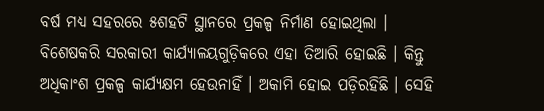ବର୍ଷ ମଧ୍ୟ ସହରରେ ୫ଶହଟି ସ୍ଥାନରେ ପ୍ରକଳ୍ପ ନିର୍ମାଣ ହୋଇଥିଲା । ବିଶେଷକରି ସରକାରୀ କାର୍ଯ୍ୟାଳୟଗୁଡ଼ିକରେ ଏହା ତିଆରି ହୋଇଛି । କିନ୍ତୁ ଅଧିକାଂଶ ପ୍ରକଳ୍ପ କାର୍ଯ୍ୟକ୍ଷମ ହେଉନାହିଁ । ଅକାମି ହୋଇ ପଡ଼ିରହିଛି । ସେହି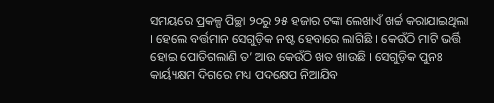ସମୟରେ ପ୍ରକଳ୍ପ ପିଚ୍ଛା ୨୦ରୁ ୨୫ ହଜାର ଟଙ୍କା ଲେଖାଏଁ ଖର୍ଚ୍ଚ କରାଯାଇଥିଲା । ହେଲେ ବର୍ତ୍ତମାନ ସେଗୁଡ଼ିକ ନଷ୍ଟ ହେବାରେ ଲାଗିଛି । କେଉଁଠି ମାଟି ଭର୍ତ୍ତି ହୋଇ ପୋତିଗଲାଣି ତ’ ଆଉ କେଉଁଠି ଖତ ଖାଉଛି । ସେଗୁଡ଼ିକ ପୁନଃ କାର୍ୟ୍ୟକ୍ଷମ ଦିଗରେ ମଧ୍ୟ ପଦକ୍ଷେପ ନିଆଯିବ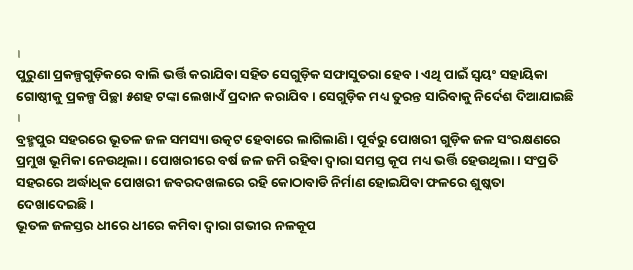।
ପୁରୁଣା ପ୍ରକଳ୍ପଗୁଡ଼ିକରେ ବାଲି ଭର୍ତ୍ତି କରାଯିବା ସହିତ ସେଗୁଡ଼ିକ ସଫାସୁତରା ହେବ । ଏଥି ପାଇଁ ସ୍ୱୟଂ ସହାୟିକା ଗୋଷ୍ଠୀକୁ ପ୍ରକଳ୍ପ ପିଚ୍ଛା ୫ଶହ ଟଙ୍କା ଲେଖାଏଁ ପ୍ରଦାନ କରାଯିବ । ସେଗୁଡ଼ିକ ମଧ୍ୟ ତୁରନ୍ତ ସାରିବାକୁ ନିର୍ଦେଶ ଦିଆଯାଇଛି ।
ବ୍ରହ୍ମପୁର ସହରରେ ଭୂତଳ ଜଳ ସମସ୍ୟା ଉତ୍କଟ ହେବାରେ ଲାଗିଲାଣି । ପୂର୍ବରୁ ପୋଖରୀ ଗୁଡ଼ିକ ଜଳ ସଂରକ୍ଷଣରେ ପ୍ରମୁଖ ଭୂମିକା ନେଉଥିଲା । ପୋଖରୀରେ ବର୍ଷ ଜଳ ଜମି ରହିବା ଦ୍ୱାରା ସମସ୍ତ କୂପ ମଧ୍ୟ ଭର୍ତ୍ତି ହେଉଥିଲା । ସଂପ୍ରତି ସହରରେ ଅର୍ଦ୍ଧାଧିକ ପୋଖରୀ ଜବରଦଖଲରେ ରହି କୋଠାବାଡି ନିର୍ମାଣ ହୋଇଯିବା ଫଳରେ ଶୁଷ୍କତା ଦେଖାଦେଇଛି।
ଭୂତଳ ଜଳସ୍ତର ଧୀରେ ଧୀରେ କମିବା ଦ୍ୱାରା ଗଭୀର ନଳକୂପ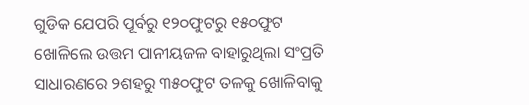ଗୁଡିକ ଯେପରି ପୂର୍ବରୁ ୧୨୦ଫୁଟରୁ ୧୫୦ଫୁଟ ଖୋଳିଲେ ଉତ୍ତମ ପାନୀୟଜଳ ବାହାରୁଥିଲା ସଂପ୍ରତି ସାଧାରଣରେ ୨ଶହରୁ ୩୫୦ଫୁଟ ତଳକୁ ଖୋଳିବାକୁ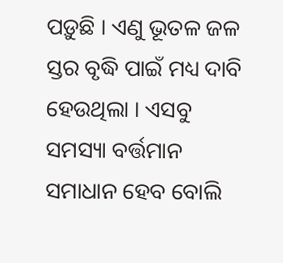ପଡ଼ୁଛି । ଏଣୁ ଭୂତଳ ଜଳ ସ୍ତର ବୃଦ୍ଧି ପାଇଁ ମଧ୍ୟ ଦାବି ହେଉଥିଲା । ଏସବୁ ସମସ୍ୟା ବର୍ତ୍ତମାନ ସମାଧାନ ହେବ ବୋଲି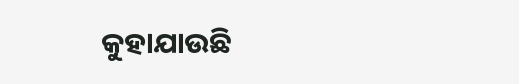କୁହାଯାଉଛି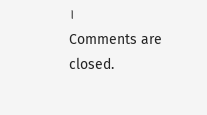।
Comments are closed.